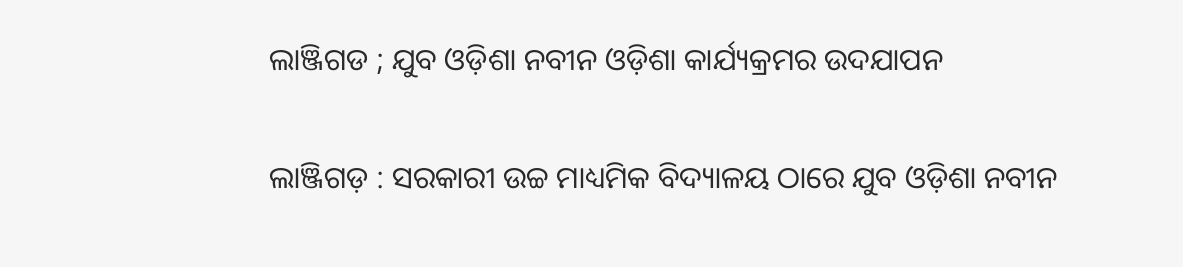ଲାଞ୍ଜିଗଡ ; ଯୁବ ଓଡ଼ିଶା ନବୀନ ଓଡ଼ିଶା କାର୍ଯ୍ୟକ୍ରମର ଉଦଯାପନ

ଲାଞ୍ଜିଗଡ଼ : ସରକାରୀ ଉଚ୍ଚ ମାଧ୍ୟମିକ ବିଦ୍ୟାଳୟ ଠାରେ ଯୁବ ଓଡ଼ିଶା ନବୀନ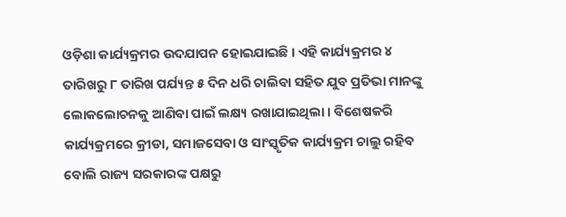ଓଡ଼ିଶା କାର୍ଯ୍ୟକ୍ରମର ଉଦଯାପନ ହୋଇଯାଇଛି। ଏହି କାର୍ଯ୍ୟକ୍ରମର ୪ ତାରିଖରୁ ୮ ତାରିଖ ପର୍ଯ୍ୟନ୍ତ ୫ ଦିନ ଧରି ଚାଲିବା ସହିତ ଯୁବ ପ୍ରତିଭା ମାନଙ୍କୁ ଲୋକଲୋଚନକୁ ଆଣିବା ପାଇଁ ଲକ୍ଷ୍ୟ ରଖାଯାଇଥିଲା। ବିଶେଷକରି କାର୍ଯ୍ୟକ୍ରମରେ କ୍ରୀଡା, ସମାଜସେବା ଓ ସାଂସ୍କୃତିକ କାର୍ଯ୍ୟକ୍ରମ ଚାଲୁ ରହିବ ବୋଲି ରାଜ୍ୟ ସରକାରଙ୍କ ପକ୍ଷରୁ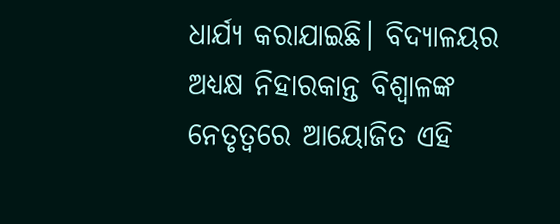ଧାର୍ଯ୍ୟ କରାଯାଇଛି। ବିଦ୍ୟାଳୟର ଅଧ୍ୟକ୍ଷ ନିହାରକାନ୍ତ ବିଶ୍ଵାଳଙ୍କ ନେତୃତ୍ୱରେ ଆୟୋଜିତ ଏହି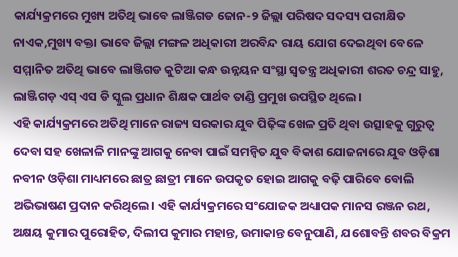କାର୍ଯ୍ୟକ୍ରମରେ ମୁଖ୍ୟ ଅତିଥି ଭାବେ ଲାଞ୍ଜିଗଡ ଜୋନ-୨ ଜିଲ୍ଲା ପରିଷଦ ସଦସ୍ୟ ପରୀକ୍ଷିତ ନାଏକ,ମୁଖ୍ୟ ବକ୍ତା ଭାବେ ଜିଲ୍ଲା ମଙ୍ଗଳ ଅଧିକାରୀ ଅରବିନ୍ଦ ରାୟ ଯୋଗ ଦେଇଥିବା ବେଳେ ସମ୍ମାନିତ ଅତିଥି ଭାବେ ଲାଞ୍ଜିଗଡ କୁଟିଆ କନ୍ଧ ଉନ୍ନୟନ ସଂସ୍ଥା ସ୍ୱତନ୍ତ୍ର ଅଧିକାରୀ ଶରତ ଚନ୍ଦ୍ର ସାହୁ, ଲାଞ୍ଜିଗଡ଼ ଏସ୍ ଏସ ଡି ସ୍କୁଲ ପ୍ରଧାନ ଶିକ୍ଷକ ପାର୍ଥବ ତାଣ୍ଡି ପ୍ରମୁଖ ଉପସ୍ଥିତ ଥିଲେ।
ଏହି କାର୍ଯ୍ୟକ୍ରମରେ ଅତିଥି ମାନେ ରାଜ୍ୟ ସରକାର ଯୁବ ପିଢ଼ିଙ୍କ ଖେଳ ପ୍ରତି ଥିବା ଉତ୍ସାହକୁ ଗୁରୁତ୍ବ ଦେବା ସହ ଖେଳାଳି ମାନଙ୍କୁ ଆଗକୁ ନେବା ପାଇଁ ସମନ୍ବିତ ଯୁବ ବିକାଶ ଯୋଜନାରେ ଯୁବ ଓଡ଼ିଶା ନବୀନ ଓଡ଼ିଶା ମାଧ୍ୟମରେ ଛାତ୍ର ଛାତ୍ରୀ ମାନେ ଉପକୃତ ହୋଇ ଆଗକୁ ବଢ଼ି ପାରିବେ ବୋଲି ଅଭିଭାଷଣ ପ୍ରଦାନ କରିଥିଲେ। ଏହି କାର୍ଯ୍ୟକ୍ରମରେ ସଂଯୋଜକ ଅଧ୍ୟାପକ ମାନସ ରଞ୍ଜନ ରଥ, ଅକ୍ଷୟ କୁମାର ପୁରୋହିତ, ଦିଲୀପ କୁମାର ମହାନ୍ତ, ଉମାକାନ୍ତ ବେନୁପାଣି, ଯଶୋବନ୍ତି ଶବର ବିକ୍ରମ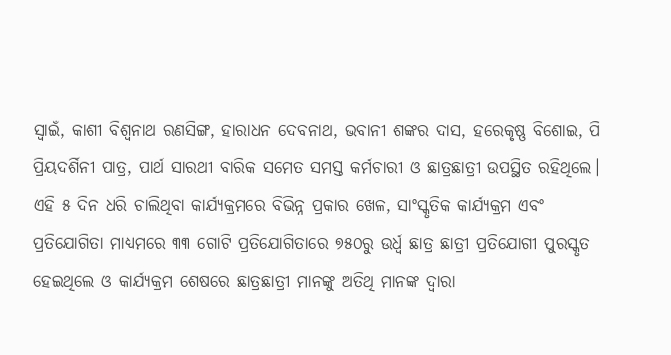ସ୍ୱାଇଁ, କାଶୀ ବିଶ୍ୱନାଥ ରଣସିଙ୍ଗ, ହାରାଧନ ଦେବନାଥ, ଭବାନୀ ଶଙ୍କର ଦାସ, ହରେକୃଷ୍ଣ ବିଶୋଇ, ପି ପ୍ରିୟଦର୍ଶିନୀ ପାତ୍ର, ପାର୍ଥ ସାରଥୀ ବାରିକ ସମେତ ସମସ୍ତ କର୍ମଚାରୀ ଓ ଛାତ୍ରଛାତ୍ରୀ ଉପସ୍ଥିତ ରହିଥିଲେ। ଏହି ୫ ଦିନ ଧରି ଚାଲିଥିବା କାର୍ଯ୍ୟକ୍ରମରେ ବିଭିନ୍ନ ପ୍ରକାର ଖେଳ, ସାଂସ୍କୃତିକ କାର୍ଯ୍ୟକ୍ରମ ଏବଂ ପ୍ରତିଯୋଗିତା ମାଧ୍ୟମରେ ୩୩ ଗୋଟି ପ୍ରତିଯୋଗିତାରେ ୭୫୦ରୁ ଉର୍ଧ୍ଵ ଛାତ୍ର ଛାତ୍ରୀ ପ୍ରତିଯୋଗୀ ପୁରସ୍କୃତ ହେଇଥିଲେ ଓ କାର୍ଯ୍ୟକ୍ରମ ଶେଷରେ ଛାତ୍ରଛାତ୍ରୀ ମାନଙ୍କୁ ଅତିଥି ମାନଙ୍କ ଦ୍ୱାରା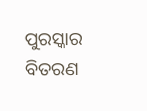ପୁରସ୍କାର ବିତରଣ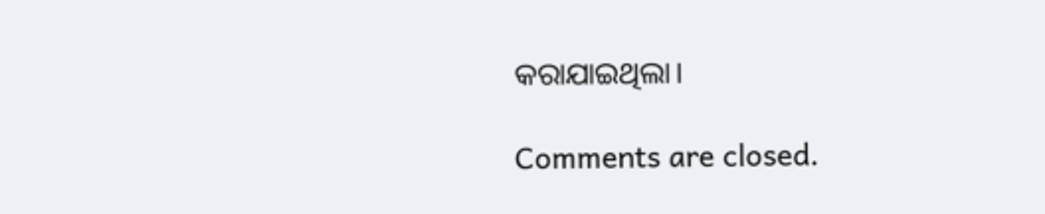କରାଯାଇଥିଲା।

Comments are closed.